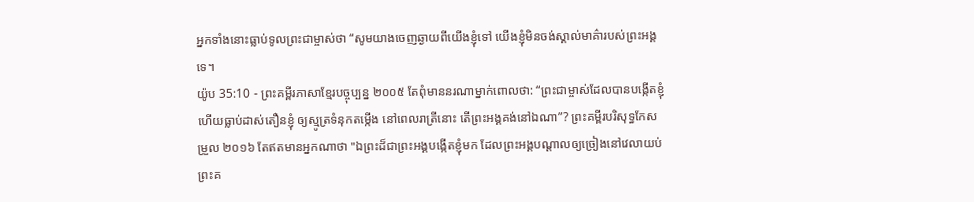អ្នកទាំងនោះធ្លាប់ទូលព្រះជាម្ចាស់ថា “សូមយាងចេញឆ្ងាយពីយើងខ្ញុំទៅ យើងខ្ញុំមិនចង់ស្គាល់មាគ៌ារបស់ព្រះអង្គទេ។
យ៉ូប 35:10 - ព្រះគម្ពីរភាសាខ្មែរបច្ចុប្បន្ន ២០០៥ តែពុំមាននរណាម្នាក់ពោលថា: “ព្រះជាម្ចាស់ដែលបានបង្កើតខ្ញុំ ហើយធ្លាប់ដាស់តឿនខ្ញុំ ឲ្យស្មូត្រទំនុកតម្កើង នៅពេលរាត្រីនោះ តើព្រះអង្គគង់នៅឯណា”? ព្រះគម្ពីរបរិសុទ្ធកែសម្រួល ២០១៦ តែឥតមានអ្នកណាថា "ឯព្រះដ៏ជាព្រះអង្គបង្កើតខ្ញុំមក ដែលព្រះអង្គបណ្ដាលឲ្យច្រៀងនៅវេលាយប់ ព្រះគ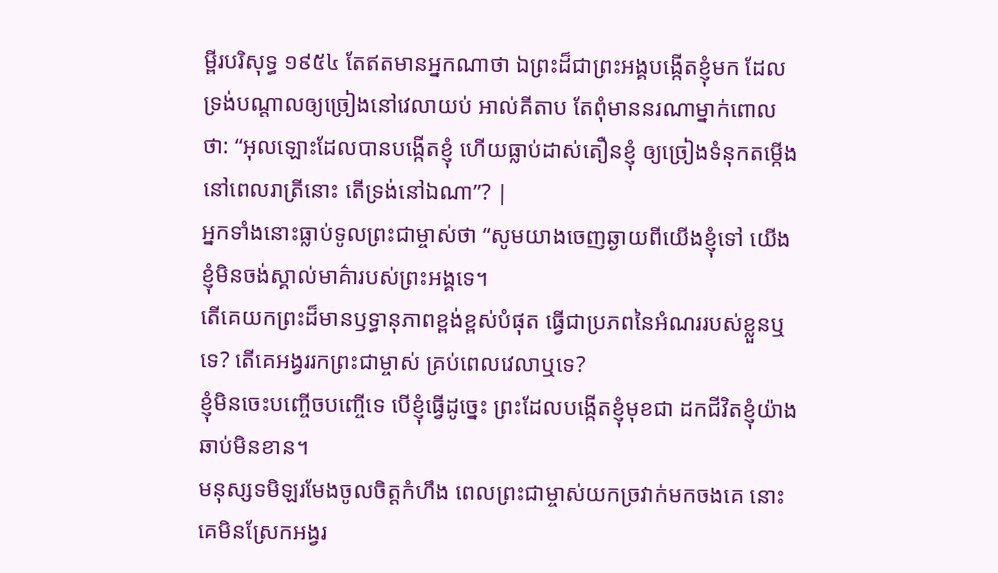ម្ពីរបរិសុទ្ធ ១៩៥៤ តែឥតមានអ្នកណាថា ឯព្រះដ៏ជាព្រះអង្គបង្កើតខ្ញុំមក ដែលទ្រង់បណ្តាលឲ្យច្រៀងនៅវេលាយប់ អាល់គីតាប តែពុំមាននរណាម្នាក់ពោលថា: “អុលឡោះដែលបានបង្កើតខ្ញុំ ហើយធ្លាប់ដាស់តឿនខ្ញុំ ឲ្យច្រៀងទំនុកតម្កើងនៅពេលរាត្រីនោះ តើទ្រង់នៅឯណា”? |
អ្នកទាំងនោះធ្លាប់ទូលព្រះជាម្ចាស់ថា “សូមយាងចេញឆ្ងាយពីយើងខ្ញុំទៅ យើងខ្ញុំមិនចង់ស្គាល់មាគ៌ារបស់ព្រះអង្គទេ។
តើគេយកព្រះដ៏មានឫទ្ធានុភាពខ្ពង់ខ្ពស់បំផុត ធ្វើជាប្រភពនៃអំណររបស់ខ្លួនឬទេ? តើគេអង្វររកព្រះជាម្ចាស់ គ្រប់ពេលវេលាឬទេ?
ខ្ញុំមិនចេះបញ្ចើចបញ្ចើទេ បើខ្ញុំធ្វើដូច្នេះ ព្រះដែលបង្កើតខ្ញុំមុខជា ដកជីវិតខ្ញុំយ៉ាងឆាប់មិនខាន។
មនុស្សទមិឡរមែងចូលចិត្តកំហឹង ពេលព្រះជាម្ចាស់យកច្រវាក់មកចងគេ នោះគេមិនស្រែកអង្វរ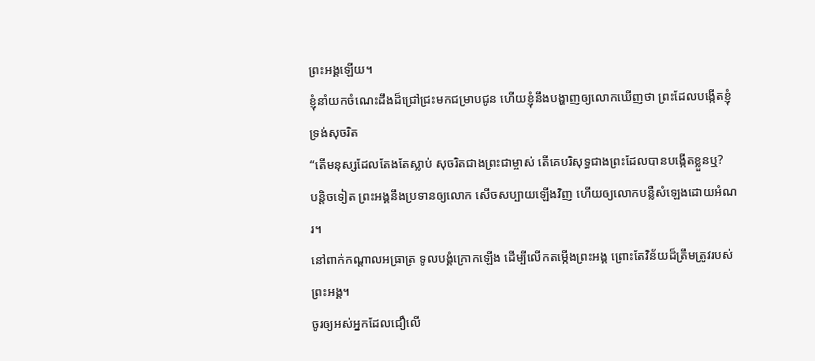ព្រះអង្គឡើយ។
ខ្ញុំនាំយកចំណេះដឹងដ៏ជ្រៅជ្រះមកជម្រាបជូន ហើយខ្ញុំនឹងបង្ហាញឲ្យលោកឃើញថា ព្រះដែលបង្កើតខ្ញុំ ទ្រង់សុចរិត
“តើមនុស្សដែលតែងតែស្លាប់ សុចរិតជាងព្រះជាម្ចាស់ តើគេបរិសុទ្ធជាងព្រះដែលបានបង្កើតខ្លួនឬ?
បន្តិចទៀត ព្រះអង្គនឹងប្រទានឲ្យលោក សើចសប្បាយឡើងវិញ ហើយឲ្យលោកបន្លឺសំឡេងដោយអំណរ។
នៅពាក់កណ្ដាលអធ្រាត្រ ទូលបង្គំក្រោកឡើង ដើម្បីលើកតម្កើងព្រះអង្គ ព្រោះតែវិន័យដ៏ត្រឹមត្រូវរបស់ព្រះអង្គ។
ចូរឲ្យអស់អ្នកដែលជឿលើ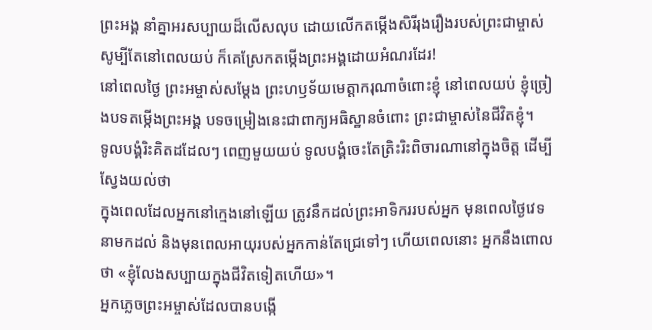ព្រះអង្គ នាំគ្នាអរសប្បាយដ៏លើសលុប ដោយលើកតម្កើងសិរីរុងរឿងរបស់ព្រះជាម្ចាស់ សូម្បីតែនៅពេលយប់ ក៏គេស្រែកតម្កើងព្រះអង្គដោយអំណរដែរ!
នៅពេលថ្ងៃ ព្រះអម្ចាស់សម្តែង ព្រះហឫទ័យមេត្តាករុណាចំពោះខ្ញុំ នៅពេលយប់ ខ្ញុំច្រៀងបទតម្កើងព្រះអង្គ បទចម្រៀងនេះជាពាក្យអធិស្ឋានចំពោះ ព្រះជាម្ចាស់នៃជីវិតខ្ញុំ។
ទូលបង្គំរិះគិតដដែលៗ ពេញមួយយប់ ទូលបង្គំចេះតែត្រិះរិះពិចារណានៅក្នុងចិត្ត ដើម្បីស្វែងយល់ថា
ក្នុងពេលដែលអ្នកនៅក្មេងនៅឡើយ ត្រូវនឹកដល់ព្រះអាទិកររបស់អ្នក មុនពេលថ្ងៃវេទនាមកដល់ និងមុនពេលអាយុរបស់អ្នកកាន់តែជ្រេទៅៗ ហើយពេលនោះ អ្នកនឹងពោលថា «ខ្ញុំលែងសប្បាយក្នុងជីវិតទៀតហើយ»។
អ្នកភ្លេចព្រះអម្ចាស់ដែលបានបង្កើ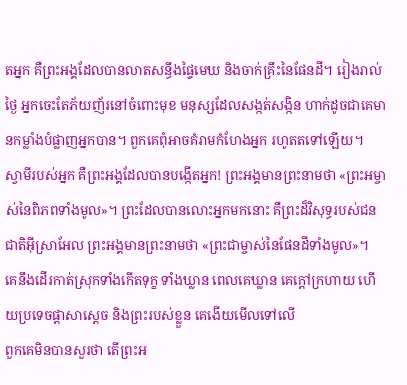តអ្នក គឺព្រះអង្គដែលបានលាតសន្ធឹងផ្ទៃមេឃ និងចាក់គ្រឹះនៃផែនដី។ រៀងរាល់ថ្ងៃ អ្នកចេះតែភ័យញ័រនៅចំពោះមុខ មនុស្សដែលសង្កត់សង្កិន ហាក់ដូចជាគេមានកម្លាំងបំផ្លាញអ្នកបាន។ ពួកគេពុំអាចគំរាមកំហែងអ្នក រហូតតទៅឡើយ។
ស្វាមីរបស់អ្នក គឺព្រះអង្គដែលបានបង្កើតអ្នក! ព្រះអង្គមានព្រះនាមថា «ព្រះអម្ចាស់នៃពិភពទាំងមូល»។ ព្រះដែលបានលោះអ្នកមកនោះ គឺព្រះដ៏វិសុទ្ធរបស់ជនជាតិអ៊ីស្រាអែល ព្រះអង្គមានព្រះនាមថា «ព្រះជាម្ចាស់នៃផែនដីទាំងមូល»។
គេនឹងដើរកាត់ស្រុកទាំងកើតទុក្ខ ទាំងឃ្លាន ពេលគេឃ្លាន គេក្ដៅក្រហាយ ហើយប្រទេចផ្ដាសាស្ដេច និងព្រះរបស់ខ្លួន គេងើយមើលទៅលើ
ពួកគេមិនបានសួរថា តើព្រះអ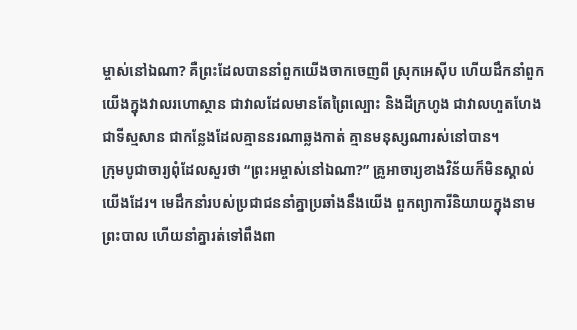ម្ចាស់នៅឯណា? គឺព្រះដែលបាននាំពួកយើងចាកចេញពី ស្រុកអេស៊ីប ហើយដឹកនាំពួកយើងក្នុងវាលរហោស្ថាន ជាវាលដែលមានតែព្រៃល្បោះ និងដីក្រហូង ជាវាលហួតហែង ជាទីស្មសាន ជាកន្លែងដែលគ្មាននរណាឆ្លងកាត់ គ្មានមនុស្សណារស់នៅបាន។
ក្រុមបូជាចារ្យពុំដែលសួរថា “ព្រះអម្ចាស់នៅឯណា?” គ្រូអាចារ្យខាងវិន័យក៏មិនស្គាល់យើងដែរ។ មេដឹកនាំរបស់ប្រជាជននាំគ្នាប្រឆាំងនឹងយើង ពួកព្យាការីនិយាយក្នុងនាមព្រះបាល ហើយនាំគ្នារត់ទៅពឹងពា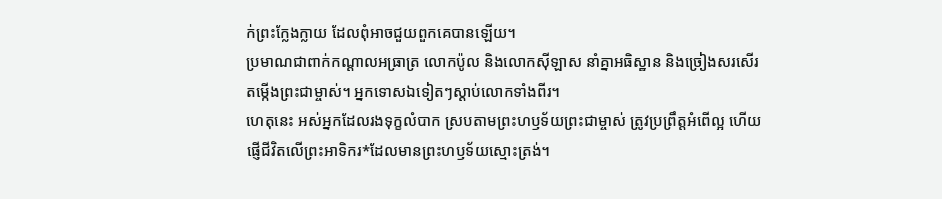ក់ព្រះក្លែងក្លាយ ដែលពុំអាចជួយពួកគេបានឡើយ។
ប្រមាណជាពាក់កណ្ដាលអធ្រាត្រ លោកប៉ូល និងលោកស៊ីឡាស នាំគ្នាអធិស្ឋាន និងច្រៀងសរសើរតម្កើងព្រះជាម្ចាស់។ អ្នកទោសឯទៀតៗស្ដាប់លោកទាំងពីរ។
ហេតុនេះ អស់អ្នកដែលរងទុក្ខលំបាក ស្របតាមព្រះហឫទ័យព្រះជាម្ចាស់ ត្រូវប្រព្រឹត្តអំពើល្អ ហើយផ្ញើជីវិតលើព្រះអាទិករ*ដែលមានព្រះហឫទ័យស្មោះត្រង់។